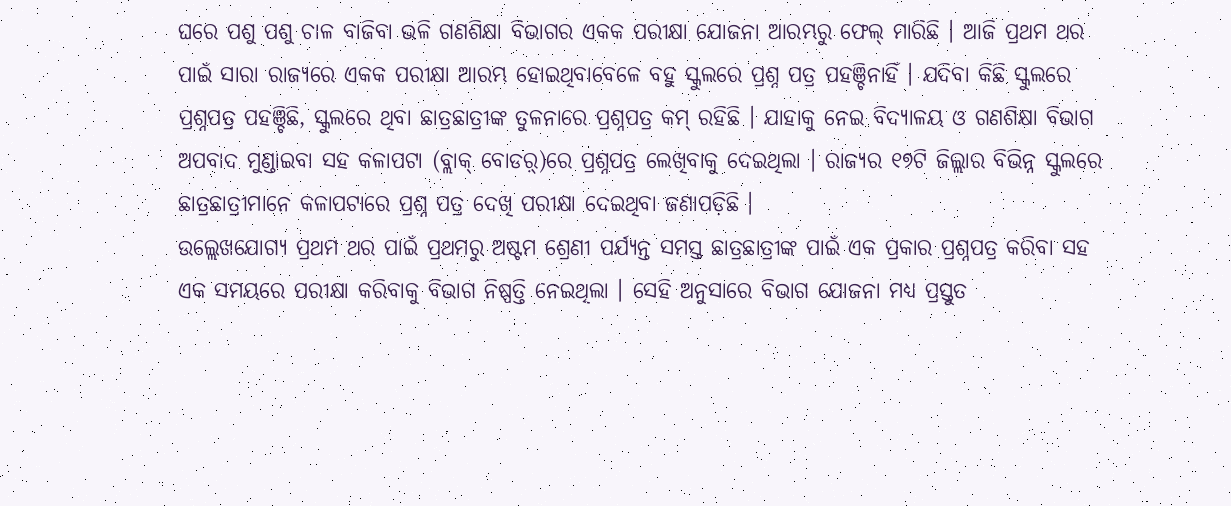ଘରେ ପଶୁ ପଶୁ ଚାଳ ବାଜିବା ଭଳି ଗଣଶିକ୍ଷା ବିଭାଗର ଏକକ ପରୀକ୍ଷା ଯୋଜନା ଆରମ୍ଭରୁ ଫେଲ୍ ମାରିଛି । ଆଜି ପ୍ରଥମ ଥର ପାଇଁ ସାରା ରାଜ୍ୟରେ ଏକକ ପରୀକ୍ଷା ଆରମ୍ଭ ହୋଇଥିବାବେଳେ ବହୁ ସ୍କୁଲରେ ପ୍ରଶ୍ନ ପତ୍ର ପହଞ୍ଚିନାହିଁ । ଯଦିବା କିଛି ସ୍କୁଲରେ ପ୍ରଶ୍ନପତ୍ର ପହଞ୍ଚିଛି, ସ୍କୁଲରେ ଥିବା ଛାତ୍ରଛାତ୍ରୀଙ୍କ ତୁଳନାରେ ପ୍ରଶ୍ନପତ୍ର କମ୍ ରହିଛି । ଯାହାକୁ ନେଇ ବିଦ୍ୟାଳୟ ଓ ଗଣଶିକ୍ଷା ବିଭାଗ ଅପବାଦ ମୁଣ୍ଡାଇବା ସହ କଳାପଟା (ବ୍ଲାକ୍ ବୋଡର଼୍)ରେ ପ୍ରଶ୍ନପତ୍ର ଲେଖିବାକୁ ଦେଇଥିଲା । ରାଜ୍ୟର ୧୭ଟି ଜିଲ୍ଲାର ବିଭିନ୍ନ ସ୍କୁଲରେ ଛାତ୍ରଛାତ୍ରୀମାନେ କଳାପଟାରେ ପ୍ରଶ୍ନ ପତ୍ର ଦେଖି ପରୀକ୍ଷା ଦେଇଥିବା ଜଣାପଡ଼ିଛି ।
ଉଲ୍ଲେଖଯୋଗ୍ୟ ପ୍ରଥମ ଥର ପାଇଁ ପ୍ରଥମରୁ ଅଷ୍ଟମ ଶ୍ରେଣୀ ପର୍ଯ୍ୟନ୍ତ ସମସ୍ତ ଛାତ୍ରଛାତ୍ରୀଙ୍କ ପାଇଁ ଏକ ପ୍ରକାର ପ୍ରଶ୍ନପତ୍ର କରିବା ସହ ଏକ ସମୟରେ ପରୀକ୍ଷା କରିବାକୁ ବିଭାଗ ନିଷ୍ପତ୍ତି ନେଇଥିଲା । ସେହି ଅନୁସାରେ ବିଭାଗ ଯୋଜନା ମଧ୍ୟ ପ୍ରସ୍ତୁତ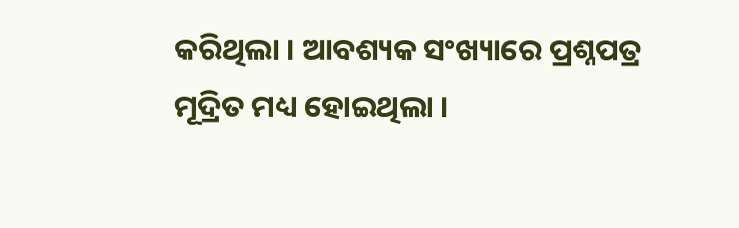କରିଥିଲା । ଆବଶ୍ୟକ ସଂଖ୍ୟାରେ ପ୍ରଶ୍ନପତ୍ର ମୂଦ୍ରିତ ମଧ୍ୟ ହୋଇଥିଲା ।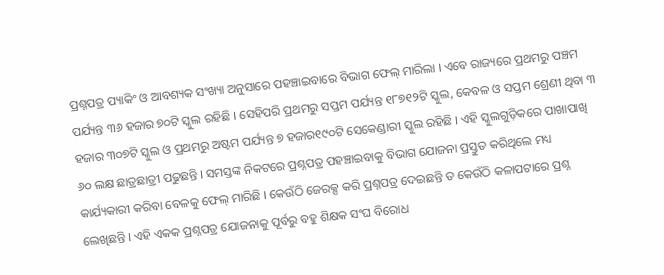ପ୍ରଶ୍ନପତ୍ର ପ୍ୟାକିଂ ଓ ଆବଶ୍ୟକ ସଂଖ୍ୟା ଅନୁସାରେ ପହଞ୍ଚାଇବାରେ ବିଭାଗ ଫେଲ୍ ମାରିଲା । ଏବେ ରାଜ୍ୟରେ ପ୍ରଥମରୁ ପଞ୍ଚମ ପର୍ଯ୍ୟନ୍ତ ୩୬ ହଜାର ୭୦ଟି ସ୍କୁଲ ରହିଛି । ସେହିପରି ପ୍ରଥମରୁ ସପ୍ତମ ପର୍ଯ୍ୟନ୍ତ ୧୮୭୧୨ଟି ସ୍କୁଲ, କେବଳ ଓ ସପ୍ତମ ଶ୍ରେଣୀ ଥିବା ୩ ହଜାର ୩୦୭ଟି ସ୍କୁଲ ଓ ପ୍ରଥମରୁ ଅଷ୍ଟମ ପର୍ଯ୍ୟନ୍ତ ୭ ହଜାର୧୯୦ଟି ସେକେଣ୍ଡାରୀ ସ୍କୁଲ ରହିଛି । ଏହି ସ୍କୁଲଗୁଡ଼ିକରେ ପାଖାପାଖି ୬୦ ଲକ୍ଷ ଛାତ୍ରଛାତ୍ରୀ ପଢୁଛନ୍ତି । ସମସ୍ତଙ୍କ ନିକଟରେ ପ୍ରଶ୍ନପତ୍ର ପହଞ୍ଚାଇବାକୁ ବିଭାଗ ଯୋଜନା ପ୍ରସ୍ତୁତ କରିଥିଲେ ମଧ୍ୟ କାର୍ଯ୍ୟକାରୀ କରିବା ବେଳକୁ ଫେଲ୍ ମାରିଛି । କେଉଁଠି ଜେରକ୍ସ କରି ପ୍ରଶ୍ନପତ୍ର ଦେଇଛନ୍ତି ତ କେଉଁଠି କଳାପଟାରେ ପ୍ରଶ୍ନ ଲେଖିଛନ୍ତି । ଏହି ଏକକ ପ୍ରଶ୍ନପତ୍ର ଯୋଜନାକୁ ପୂର୍ବରୁ ବହୁ ଶିକ୍ଷକ ସଂଘ ବିରୋଧ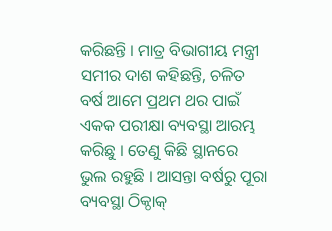କରିଛନ୍ତି । ମାତ୍ର ବିଭାଗୀୟ ମନ୍ତ୍ରୀ ସମୀର ଦାଶ କହିଛନ୍ତି, ଚଳିତ ବର୍ଷ ଆମେ ପ୍ରଥମ ଥର ପାଇଁ ଏକକ ପରୀକ୍ଷା ବ୍ୟବସ୍ଥା ଆରମ୍ଭ କରିଛୁ । ତେଣୁ କିଛି ସ୍ଥାନରେ ଭୁଲ ରହୁଛି । ଆସନ୍ତା ବର୍ଷରୁ ପୂରା ବ୍ୟବସ୍ଥା ଠିକ୍ଠାକ୍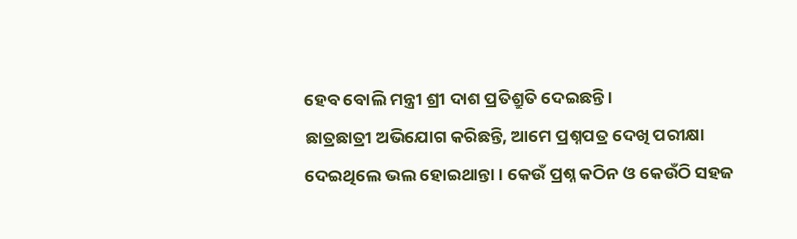ହେବ ବୋଲି ମନ୍ତ୍ରୀ ଶ୍ରୀ ଦାଶ ପ୍ରତିଶ୍ରୁତି ଦେଇଛନ୍ତି ।
ଛାତ୍ରଛାତ୍ରୀ ଅଭିଯୋଗ କରିଛନ୍ତି, ଆମେ ପ୍ରଶ୍ନପତ୍ର ଦେଖି ପରୀକ୍ଷା ଦେଇଥିଲେ ଭଲ ହୋଇଥାନ୍ତା । କେଉଁ ପ୍ରଶ୍ନ କଠିନ ଓ କେଉଁଠି ସହଜ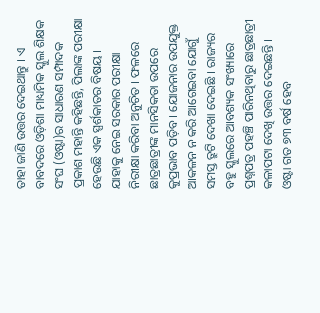ତାହା ଜାଣି ଉତ୍ତର ଦେଇଥାନ୍ତୁ । ଏ ବାବଦରେ ଓଡ଼ିଶା ମାଧ୍ୟମିକ ସ୍କୁଲ ଶିକ୍ଷକ ସଂଘ (ଓଷ୍ଟା)ର ସାଧାରଣ ସମ୍ପାଦକ ପ୍ରକାଶ ମହାନ୍ତି କହିଛନ୍ତି, ପିଲାଙ୍କ ପରୀକ୍ଷା ହେଉଛି ଏକ ସ୍ପର୍ଶକାତର ବିଷୟ । ଯାହାକୁ ନେଇ ସରକାର ପରୀକ୍ଷା ନିରୀକ୍ଷା କରିବା ଅନୁଚିତ । ଫଳରେ ଛାତ୍ରଛାତ୍ରୀଙ୍କ ମାନସିକତା ଉପରେ କୁପ୍ରଭାବ ପଡ଼ିବ । ଯୋଜନାର ଉପଯୁକ୍ତ ଆକଳନ ନ କରି ଆଗେଇବା ଯୋଗୁଁ ସମସ୍ତ ତ୍ରୁଟି ଦେଖା ଦେଇଛି । ରାଜ୍ୟର ବହୁ ସ୍କୁଲରେ ଆବଶ୍ୟକ ସଂଖ୍ୟାରେ ପ୍ରଶ୍ନପତ୍ର ପହଞ୍ଚି ପାରିନଥିବାରୁ ଛାତ୍ରଛାତ୍ରୀ କଳାପଟା ଦେଖି ଉତ୍ତର ଦେଇଛନ୍ତି । ଓଷ୍ଟା ଗତ ୭୩ ବର୍ଷ ହେବ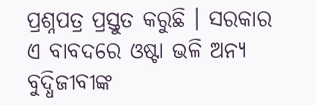ପ୍ରଶ୍ନପତ୍ର ପ୍ରସ୍ତୁତ କରୁଛି । ସରକାର ଏ ବାବଦରେ ଓଷ୍ଟା ଭଳି ଅନ୍ୟ ବୁଦ୍ଧିଜୀବୀଙ୍କ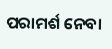ପରାମର୍ଶ ନେବା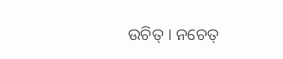ଉଚିତ୍ । ନଚେତ୍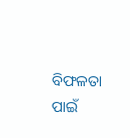ବିଫଳତା ପାଇଁ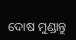ଦୋଷ ମୁଣ୍ଡାନ୍ତୁ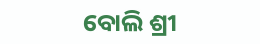ବୋଲି ଶ୍ରୀ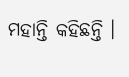ମହାନ୍ତି କହିଛନ୍ତି ।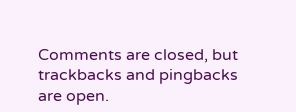Comments are closed, but trackbacks and pingbacks are open.